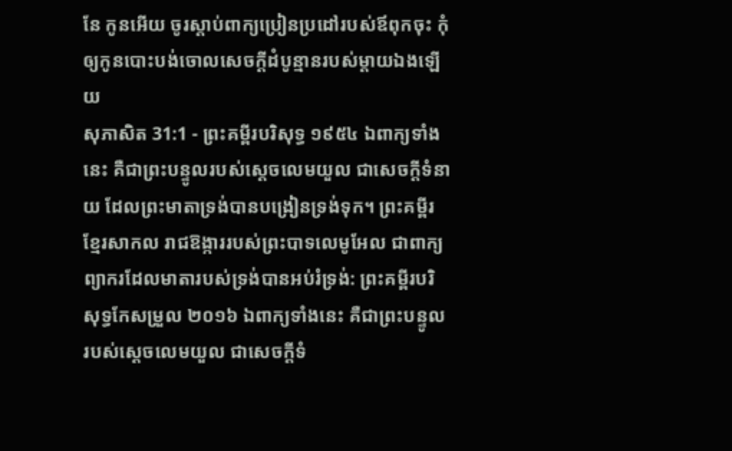នែ កូនអើយ ចូរស្តាប់ពាក្យប្រៀនប្រដៅរបស់ឪពុកចុះ កុំឲ្យកូនបោះបង់ចោលសេចក្ដីដំបូន្មានរបស់ម្តាយឯងឡើយ
សុភាសិត 31:1 - ព្រះគម្ពីរបរិសុទ្ធ ១៩៥៤ ឯពាក្យទាំងនេះ គឺជាព្រះបន្ទូលរបស់ស្តេចលេមយួល ជាសេចក្ដីទំនាយ ដែលព្រះមាតាទ្រង់បានបង្រៀនទ្រង់ទុក។ ព្រះគម្ពីរខ្មែរសាកល រាជឱង្ការរបស់ព្រះបាទលេមូអែល ជាពាក្យព្យាករដែលមាតារបស់ទ្រង់បានអប់រំទ្រង់: ព្រះគម្ពីរបរិសុទ្ធកែសម្រួល ២០១៦ ឯពាក្យទាំងនេះ គឺជាព្រះបន្ទូលរបស់ស្តេចលេមយួល ជាសេចក្ដីទំ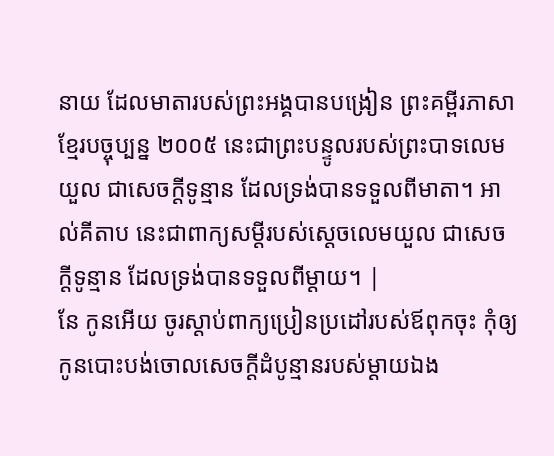នាយ ដែលមាតារបស់ព្រះអង្គបានបង្រៀន ព្រះគម្ពីរភាសាខ្មែរបច្ចុប្បន្ន ២០០៥ នេះជាព្រះបន្ទូលរបស់ព្រះបាទលេមយួល ជាសេចក្ដីទូន្មាន ដែលទ្រង់បានទទួលពីមាតា។ អាល់គីតាប នេះជាពាក្យសម្តីរបស់ស្តេចលេមយួល ជាសេចក្ដីទូន្មាន ដែលទ្រង់បានទទួលពីម្តាយ។ |
នែ កូនអើយ ចូរស្តាប់ពាក្យប្រៀនប្រដៅរបស់ឪពុកចុះ កុំឲ្យកូនបោះបង់ចោលសេចក្ដីដំបូន្មានរបស់ម្តាយឯង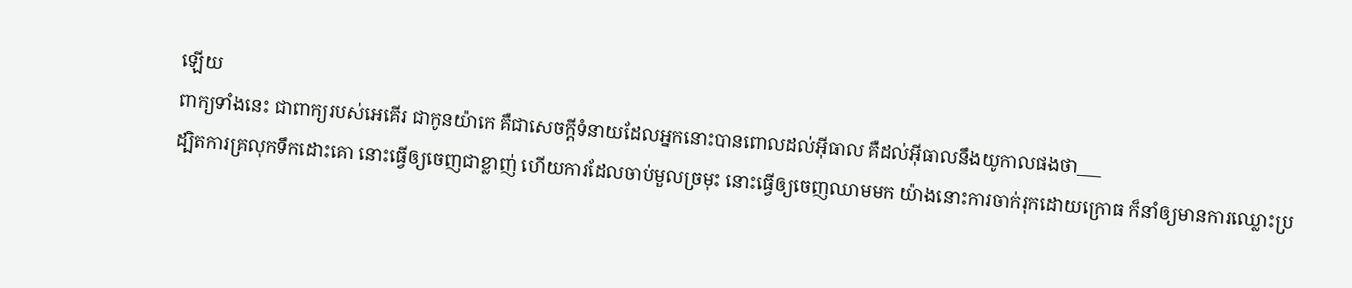ឡើយ
ពាក្យទាំងនេះ ជាពាក្យរបស់អេគើរ ជាកូនយ៉ាកេ គឺជាសេចក្ដីទំនាយដែលអ្នកនោះបានពោលដល់អ៊ីធាល គឺដល់អ៊ីធាលនឹងយូកាលផងថា___
ដ្បិតការគ្រលុកទឹកដោះគោ នោះធ្វើឲ្យចេញជាខ្លាញ់ ហើយការដែលចាប់មួលច្រមុះ នោះធ្វើឲ្យចេញឈាមមក យ៉ាងនោះការចាក់រុកដោយក្រោធ ក៏នាំឲ្យមានការឈ្លោះប្រ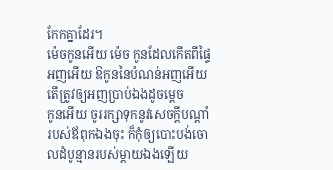កែកគ្នាដែរ។
ម៉េចកូនអើយ ម៉េច កូនដែលកើតពីផ្ទៃអញអើយ ឱកូននៃបំណន់អញអើយ តើត្រូវឲ្យអញប្រាប់ឯងដូចម្តេច
កូនអើយ ចូររក្សាទុកនូវសេចក្ដីបណ្តាំរបស់ឪពុកឯងចុះ ក៏កុំឲ្យបោះបង់ចោលដំបូន្មានរបស់ម្តាយឯងឡើយ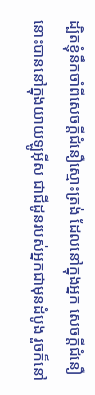ដ្បិតខ្ញុំនឹកចាំពីសេចក្ដីជំនឿស្មោះត្រង់ ដែលនៅក្នុងអ្នក សេចក្ដីជំនឿនោះបាននៅក្នុងយាយឡូអ៊ីស ជាជីដូនរបស់អ្នកជាមុនដំបូង រួចក៏នៅ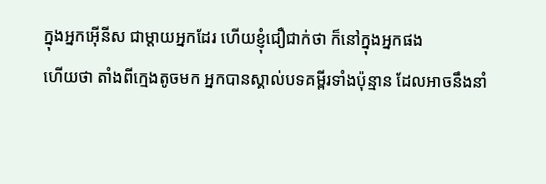ក្នុងអ្នកអ៊ើនីស ជាម្តាយអ្នកដែរ ហើយខ្ញុំជឿជាក់ថា ក៏នៅក្នុងអ្នកផង
ហើយថា តាំងពីក្មេងតូចមក អ្នកបានស្គាល់បទគម្ពីរទាំងប៉ុន្មាន ដែលអាចនឹងនាំ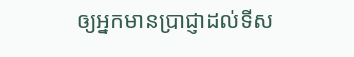ឲ្យអ្នកមានប្រាជ្ញាដល់ទីស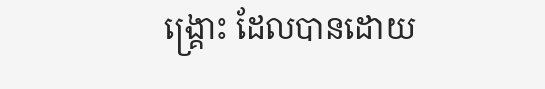ង្គ្រោះ ដែលបានដោយ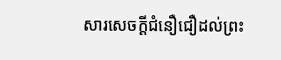សារសេចក្ដីជំនឿជឿដល់ព្រះ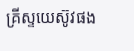គ្រីស្ទយេស៊ូវផង